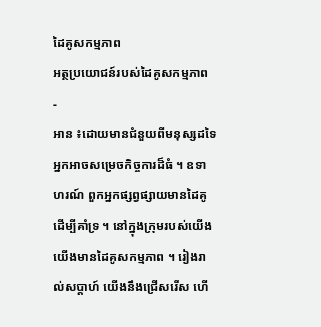ដៃគូសកម្មភាព
អត្ថប្រយោជន៍របស់ដៃគូសកម្មភាព
-
អាន ៖ដោយមានជំនួយពីមនុស្សដទៃ អ្នកអាចសម្រេចកិច្ចការដ៏ធំ ។ ឧទាហរណ៍ ពួកអ្នកផ្សព្វផ្សាយមានដៃគូដើម្បីគាំទ្រ ។ នៅក្នុងក្រុមរបស់យើង យើងមានដៃគូសកម្មភាព ។ រៀងរាល់សប្ដាហ៍ យើងនឹងជ្រើសរើស ហើ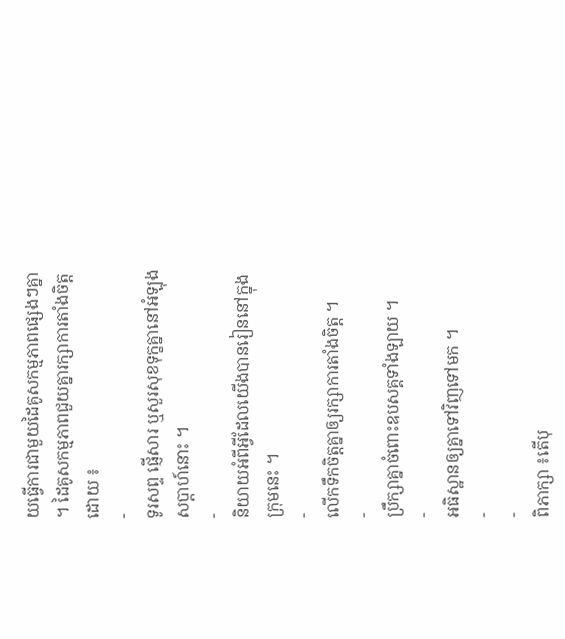យធ្វើការជាមួយដៃគូសកម្មភាពផ្សេងៗគ្នា ។ ដៃគូសកម្មភាពជួយគ្នារក្សាការតាំងចិត្តដោយ ៖
-
ទូរសព្ទ ផ្ញើសារ ឬសួរសុខទុក្ខគ្នានៅអំឡុងសប្ដាហ៍នោះ ។
-
និយាយអំពីអ្វីដែលយើងបានរៀននៅក្នុងក្រុមនេះ ។
-
លើកទឹកចិត្តគ្នាឲ្យរក្សាការតាំងចិត្ត ។
-
ប្រឹក្សាគ្នាចំពោះឧបសគ្គទាំងឡាយ ។
-
អធិស្ឋានឲ្យគ្នាទៅវិញទៅមក ។
-
-
ពិភាក្សា ៖តើបុ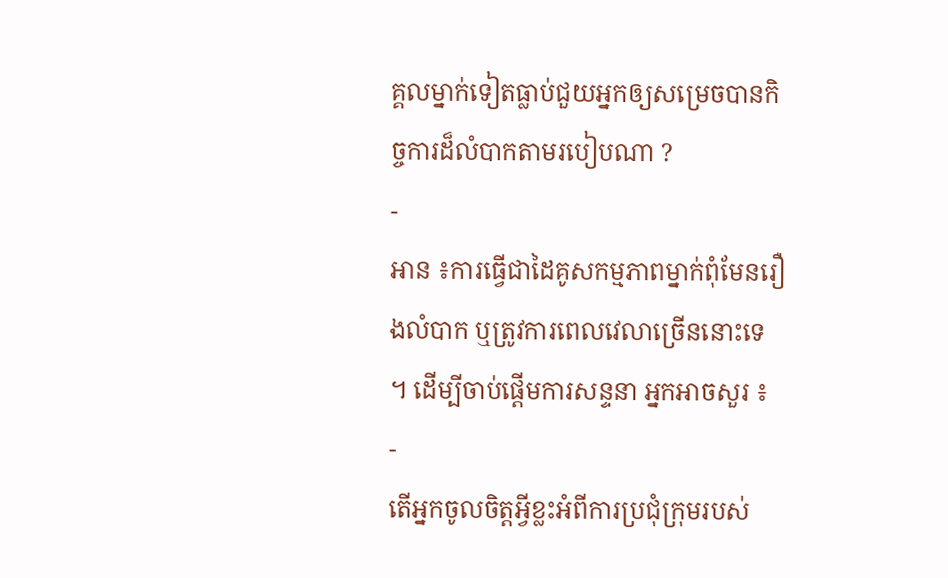គ្គលម្នាក់ទៀតធ្លាប់ជួយអ្នកឲ្យសម្រេចបានកិច្ចការដ៏លំបាកតាមរបៀបណា ?
-
អាន ៖ការធ្វើជាដៃគូសកម្មភាពម្នាក់ពុំមែនរឿងលំបាក ឬត្រូវការពេលវេលាច្រើននោះទេ ។ ដើម្បីចាប់ផ្ដើមការសន្ទនា អ្នកអាចសួរ ៖
-
តើអ្នកចូលចិត្តអ្វីខ្លះអំពីការប្រជុំក្រុមរបស់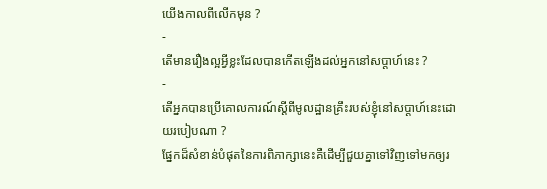យើងកាលពីលើកមុន ?
-
តើមានរឿងល្អអ្វីខ្លះដែលបានកើតឡើងដល់អ្នកនៅសប្ដាហ៍នេះ ?
-
តើអ្នកបានប្រើគោលការណ៍ស្ដីពីមូលដ្ឋានគ្រឹះរបស់ខ្ញុំនៅសប្ដាហ៍នេះដោយរបៀបណា ?
ផ្នែកដ៏សំខាន់បំផុតនៃការពិភាក្សានេះគឺដើម្បីជួយគ្នាទៅវិញទៅមកឲ្យរ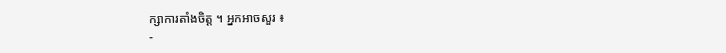ក្សាការតាំងចិត្ត ។ អ្នកអាចសួរ ៖
-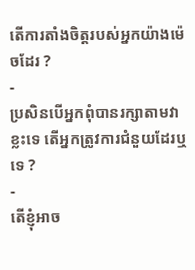តើការតាំងចិត្តរបស់អ្នកយ៉ាងម៉េចដែរ ?
-
ប្រសិនបើអ្នកពុំបានរក្សាតាមវាខ្លះទេ តើអ្នកត្រូវការជំនួយដែរឬទេ ?
-
តើខ្ញុំអាច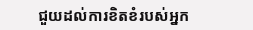ជួយដល់ការខិតខំរបស់អ្នក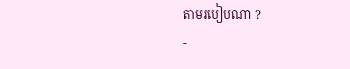តាមរបៀបណា ?
-